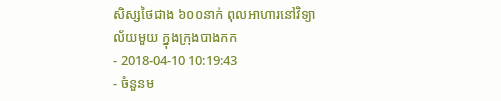សិស្សថៃជាង ៦០០នាក់ ពុលអាហារនៅវិទ្យាល័យមួយ ក្នុងក្រុងបាងកក
- 2018-04-10 10:19:43
- ចំនួនម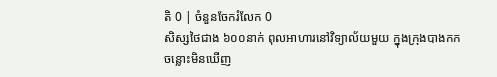តិ 0 | ចំនួនចែករំលែក 0
សិស្សថៃជាង ៦០០នាក់ ពុលអាហារនៅវិទ្យាល័យមួយ ក្នុងក្រុងបាងកក
ចន្លោះមិនឃើញ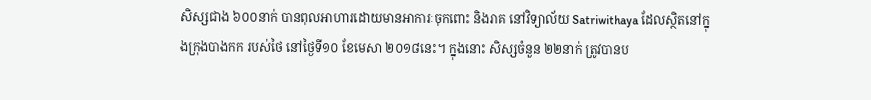សិស្សជាង ៦០០នាក់ បានពុលអាហារដោយមានអាការៈចុកពោះ និងរាគ នៅវិទ្យាល័យ Satriwithaya ដែលស្ថិតនៅក្នុងក្រុងបាងកក របស់ថៃ នៅថ្ងៃទី១០ ខែមេសា ២០១៨នេះ។ ក្នុងនោះ សិស្សចំនួន ២២នាក់ ត្រូវបានប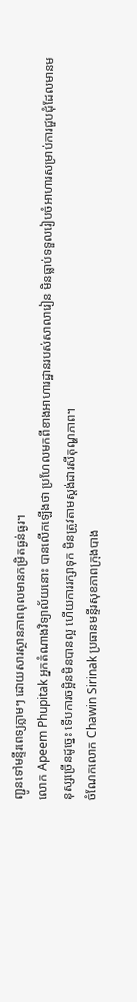ញ្ជូនទៅមន្ទីរពេទ្យភ្លាមៗ ដោយសារស្ថានភាពពុលមានកម្រិតធ្ងន់ធ្ងរ។
លោក Apeem Phupitak អ្នកតំណាងវិទ្យាល័យនោះ បានលើកឡើងថា ប្រហែលមកពីខាងអាហារដ្ឋានរបស់សាលារៀន មិនធ្លាប់ទទួលរៀបចំអាហារសម្រាប់ការជួបជុំដែលមានមនុស្សច្រើនដូច្នេះ ទើបការចម្អិនមិនបានល្អ ហើយការរក្សាទុក មិនត្រូវតាមស្តង់ដារសីតុណ្ហភាព។
ចំណែកលោក Chawin Sirinak ប្រធានមន្ទីរសុខភាពក្រុងបាង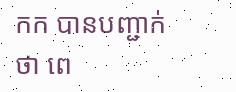កក បានបញ្ជាក់ថា ពេ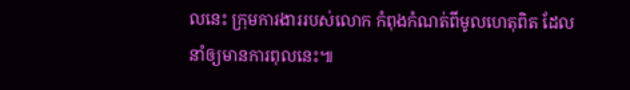លនេះ ក្រុមការងាររបស់លោក កំពុងកំណត់ពីមូលហេតុពិត ដែលនាំឲ្យមានការពុលនេះ៕